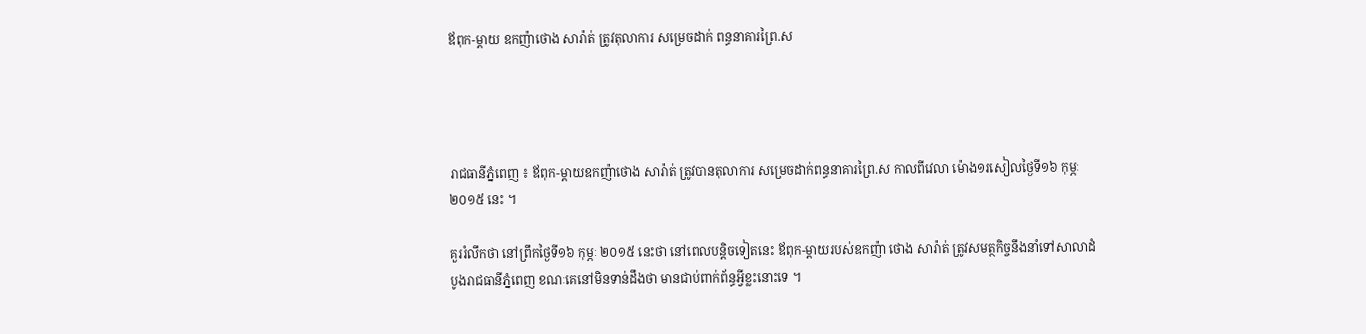ឪពុក-ម្តាយ ឧកញ៉ាថោង សារ៉ាត់ ត្រូវតុលាការ សម្រេចដាក់ ពន្ធនាគារព្រៃ.ស




រាជធានីភ្នំពេញ ៖ ឪពុក-ម្តាយឧកញ៉ាថោង សារ៉ាត់ ត្រូវបានតុលាការ សម្រេចដាក់ពន្ធនាគារព្រៃ.ស កាលពីវេលា ម៉ោង១រសៀលថ្ងៃទី១៦ កុម្ភៈ ២០១៥ នេះ ។

គួររំលឹកថា នៅព្រឹកថ្ងៃទី១៦ កុម្ភៈ ២០១៥ នេះថា នៅពេលបន្តិចទៀតនេះ ឪពុក-ម្តាយរបស់ឧកញ៉ា ថោង សារ៉ាត់ ត្រូវសមត្ថកិច្ចនឹងនាំទៅសាលាដំបូងរាជធានីភ្នំពេញ ខណៈគេនៅមិនទាន់ដឹងថា មានជាប់ពាក់ព័ន្ធអ្វីខ្លះនោះទេ ។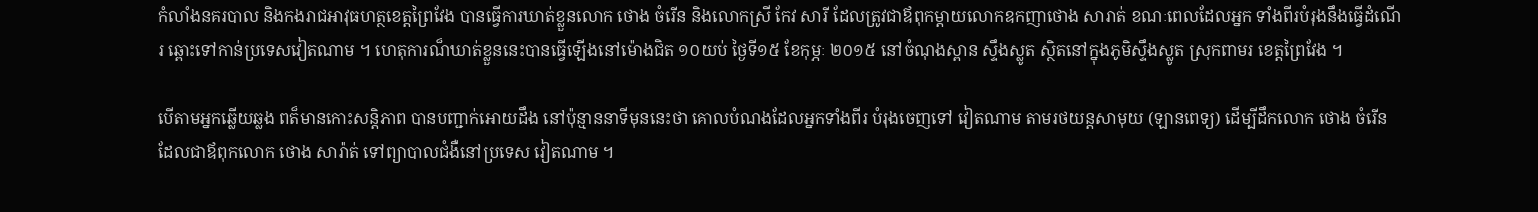កំលាំងនគរបាល និងកងរាជអាវុធហត្ថខេត្តព្រៃវែង បានធ្វើការឃាត់ខ្លួនលោក ថោង ចំរើន និងលោកស្រី កែវ សារី ដែលត្រូវជាឪពុកម្ដាយលោកឧកញាថោង សារាត់ ខណៈពេលដែលអ្នក ទាំងពីរបំរុងនឹងធ្វើដំណើរ ឆ្ពោះទៅកាន់ប្រទេសវៀតណាម ។ ហេតុការណ៏ឃាត់ខ្លួននេះបានធ្វើឡើងនៅម៉ោងជិត ១០យប់ ថ្ងៃទី១៥ ខែកុម្ភៈ ២០១៥ នៅចំណុងស្ពាន ស្ទឹងស្លូត ស្ថិតនៅក្នុងភូមិស្ទឹងស្លូត ស្រុកពាមរ ខេត្តព្រៃវែង ។

បើតាមអ្នកឆ្លើយឆ្លង ពត៏មានកោះសន្តិភាព បានបញ្ជាក់អោយដឹង នៅប៉ុន្មាននាទីមុននេះថា គោលបំណងដែលអ្នកទាំងពីរ បំរុងចេញទៅ វៀតណាម តាមរថយន្តសាមុយ (ឡានពេទ្យ) ដើម្បីដឹកលោក ថោង ចំរើន ដែលជាឪពុកលោក ថោង សារ៉ាត់ ទៅព្យាបាលជំងឺនៅប្រទេស វៀតណាម ។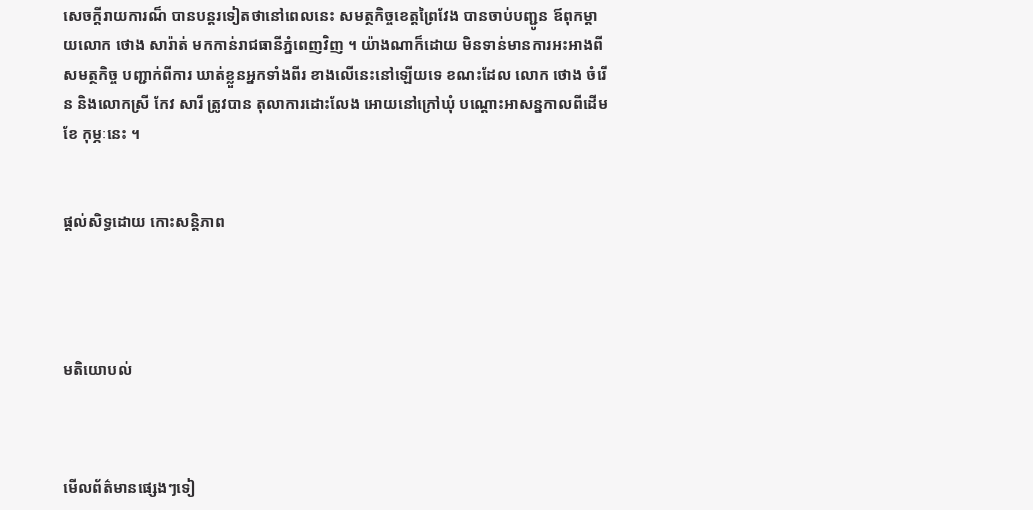សេចក្តីរាយការណ៏ បានបន្តរទៀតថានៅពេលនេះ សមត្ថកិច្ចខេត្តព្រៃវែង បានចាប់បញ្ជូន ឪពុកម្ដាយលោក ថោង សារ៉ាត់ មកកាន់រាជធានីភ្នំពេញវិញ ។ យ៉ាងណាក៏ដោយ មិនទាន់មានការអះអាងពីសមត្ថកិច្ច បញ្ជាក់ពីការ ឃាត់ខ្លួនអ្នកទាំងពីរ ខាងលើនេះនៅឡើយទេ ខណះដែល លោក ថោង ចំរើន និងលោកស្រី កែវ សារី ត្រូវបាន តុលាការដោះលែង អោយនៅក្រៅឃុំ បណ្ដោះអាសន្នកាលពីដើមខែ កុម្ភៈនេះ ។


ផ្តល់សិទ្ធដោយ កោះសន្តិភាព




មតិយោបល់



មើលព័ត៌មានផ្សេងៗទៀ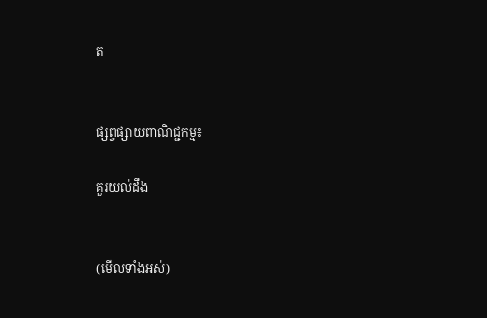ត


ផ្សព្វផ្សាយពាណិជ្ជកម្ម៖

គួរយល់ដឹង


(មើលទាំងអស់)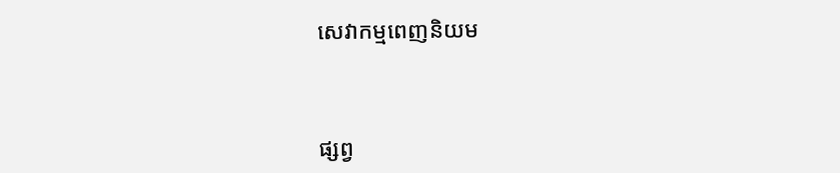សេវាកម្មពេញនិយម



ផ្សព្វ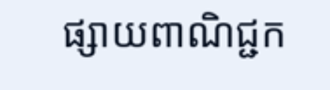ផ្សាយពាណិជ្ជក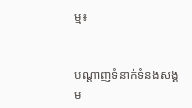ម្ម៖


បណ្តាញទំនាក់ទំនងសង្គម